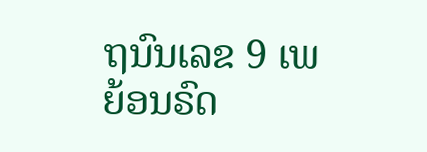ຖນົນເລຂ 9 ເພຍ້ອນຣົດ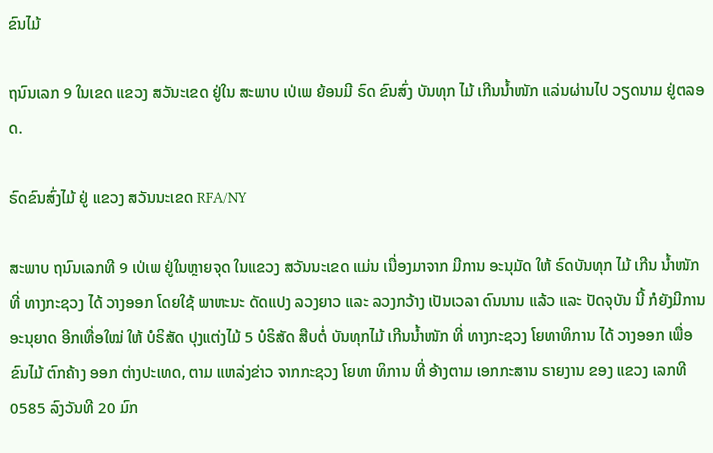ຂົນໄມ້

ຖນົນເລກ 9 ໃນເຂດ ແຂວງ ສວັນະເຂດ ຢູ່ໃນ ສະພາບ ເປ່ເພ ຍ້ອນມີ ຣົດ ຂົນສົ່ງ ບັນທຸກ ໄມ້ ເກີນນໍ້າໜັກ ແລ່ນຜ່ານໄປ ວຽດນາມ ຢູ່ຕລອດ.

ຣົດຂົນສົ່ງໄມ້ ຢູ່ ແຂວງ ສວັນນະເຂດ RFA/NY

ສະພາບ ຖນົນເລກທີ 9 ເປ່ເພ ຢູ່ໃນຫຼາຍຈຸດ ໃນແຂວງ ສວັນນະເຂດ ແມ່ນ ເນື່ອງມາຈາກ ມີການ ອະນຸມັດ ໃຫ້ ຣົດບັນທຸກ ໄມ້ ເກີນ ນໍ້າໜັກ ທີ່ ທາງກະຊວງ ໄດ້ ວາງອອກ ໂດຍໃຊ້ ພາຫະນະ ດັດແປງ ລວງຍາວ ແລະ ລວງກວ້າງ ເປັນເວລາ ດົນນານ ແລ້ວ ແລະ ປັດຈຸບັນ ນີ້ ກໍຍັງມີການ ອະນຸຍາດ ອີກເທື່ອໃໝ່ ໃຫ້ ບໍຣິສັດ ປຸງແຕ່ງໄມ້ 5 ບໍຣິສັດ ສືບຕໍ່ ບັນທຸກໄມ້ ເກີນນໍ້າໜັກ ທີ່ ທາງກະຊວງ ໂຍທາທິການ ໄດ້ ວາງອອກ ເພື່ອ ຂົນໄມ້ ຕົກຄ້າງ ອອກ ຕ່າງປະເທດ, ຕາມ ແຫລ່ງຂ່າວ ຈາກກະຊວງ ໂຍທາ ທິການ ທີ່ ອ້າງຕາມ ເອກກະສານ ຣາຍງານ ຂອງ ແຂວງ ເລກທີ 0585 ລົງວັນທີ 20 ມົກ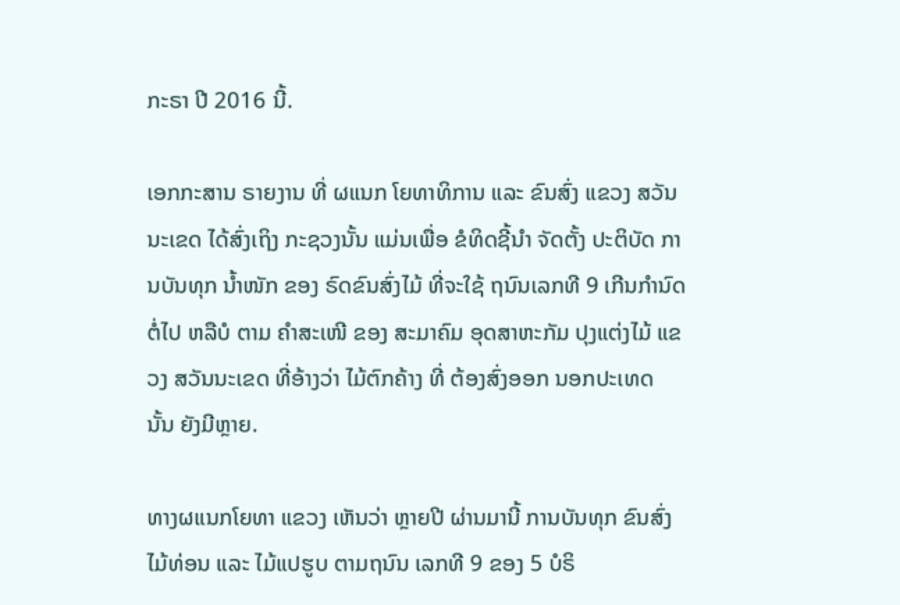ກະຣາ ປີ 2016 ນີ້.

ເອກກະສານ ຣາຍງານ ທີ່ ຜແນກ ໂຍທາທິການ ແລະ ຂົນສົ່ງ ແຂວງ ສວັນນະເຂດ ໄດ້ສົ່ງເຖິງ ກະຊວງນັ້ນ ແມ່ນເພື່ອ ຂໍທິດຊີ້ນໍາ ຈັດຕັ້ງ ປະຕິບັດ ການບັນທຸກ ນໍ້າໜັກ ຂອງ ຣົດຂົນສົ່ງໄມ້ ທີ່ຈະໃຊ້ ຖນົນເລກທີ 9 ເກີນກໍານົດ ຕໍ່ໄປ ຫລືບໍ ຕາມ ຄໍາສະເໜີ ຂອງ ສະມາຄົມ ອຸດສາຫະກັມ ປຸງແຕ່ງໄມ້ ແຂວງ ສວັນນະເຂດ ທີ່ອ້າງວ່າ ໄມ້ຕົກຄ້າງ ທີ່ ຕ້ອງສົ່ງອອກ ນອກປະເທດ ນັ້ນ ຍັງມີຫຼາຍ.

ທາງຜແນກໂຍທາ ແຂວງ ເຫັນວ່າ ຫຼາຍປີ ຜ່ານມານີ້ ການບັນທຸກ ຂົນສົ່ງ ໄມ້ທ່ອນ ແລະ ໄມ້ແປຮູບ ຕາມຖນົນ ເລກທີ 9 ຂອງ 5 ບໍຣິ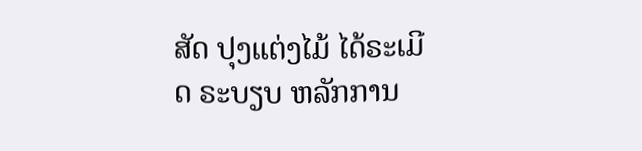ສັດ ປຸງແຕ່ງໄມ້ ໄດ້ຣະເມີດ ຣະບຽບ ຫລັກການ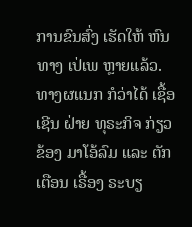ການຂົນສົ່ງ ເຮັດໃຫ້ ຫົນທາງ ເປ່ເພ ຫຼາຍແລ້ວ. ທາງຜແນກ ກໍວ່າໄດ້ ເຊື້ອເຊີນ ຝ່າຍ ທຸຣະກິຈ ກ່ຽວຂ້ອງ ມາໂອ້ລົມ ແລະ ຕັກເຕືອນ ເຣື້ອງ ຣະບຽ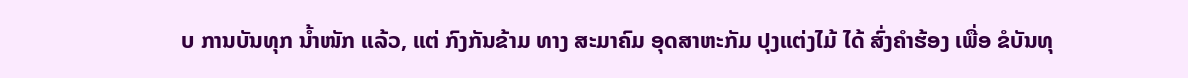ບ ການບັນທຸກ ນໍ້າໜັກ ແລ້ວ, ແຕ່ ກົງກັນຂ້າມ ທາງ ສະມາຄົມ ອຸດສາຫະກັມ ປຸງແຕ່ງໄມ້ ໄດ້ ສົ່ງຄໍາຮ້ອງ ເພື່ອ ຂໍບັນທຸ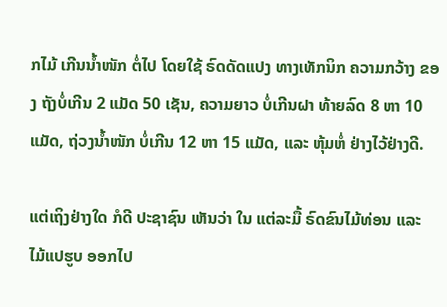ກໄມ້ ເກີນນໍ້າໜັກ ຕໍ່ໄປ ໂດຍໃຊ້ ຣົດດັດແປງ ທາງເທັກນິກ ຄວາມກວ້າງ ຂອງ ຖັງບໍ່ເກີນ 2 ແມັດ 50 ເຊັນ, ຄວາມຍາວ ບໍ່ເກີນຝາ ທ້າຍລົດ 8 ຫາ 10 ແມັດ, ຖ່ວງນໍ້າໜັກ ບໍ່ເກີນ 12 ຫາ 15 ແມັດ, ແລະ ຫຸ້ມຫໍ່ ຢ່າງໄວ້ຢ່າງດີ.

ແຕ່ເຖິງຢ່າງໃດ ກໍດີ ປະຊາຊົນ ເຫັນວ່າ ໃນ ແຕ່ລະມື້ ຣົດຂົນໄມ້ທ່ອນ ແລະ ໄມ້ແປຮູບ ອອກໄປ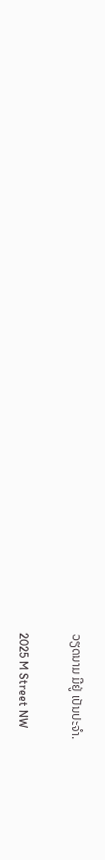ວຽດນາມ ມີຢູ່ ເປັນປະຈໍາ.

2025 M Street NW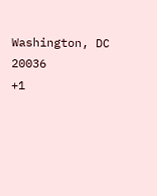Washington, DC 20036
+1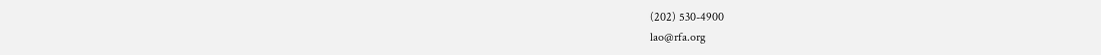(202) 530-4900
lao@rfa.org